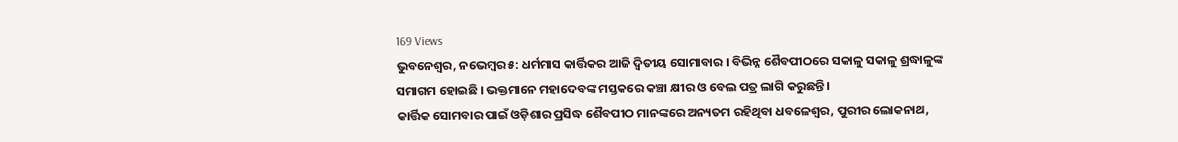169 Views
ଭୁବନେଶ୍ୱର, ନଭେମ୍ବର ୫: ଧର୍ମମାସ କାର୍ତ୍ତିକର ଆଜି ଦ୍ୱିତୀୟ ସୋମାବାର । ବିଭିନ୍ନ ଶୈବପୀଠରେ ସକାଳୁ ସକାଳୁ ଶ୍ରଦ୍ଧାଳୁଙ୍କ ସମାଗମ ହୋଇଛି । ଭକ୍ତମାନେ ମହାଦେବଙ୍କ ମସ୍ତକରେ କଞ୍ଚା କ୍ଷୀର ଓ ବେଲ ପତ୍ର ଲାଗି କରୁଛନ୍ତି ।
କାର୍ତ୍ତିକ ସୋମବାର ପାଇଁ ଓଡ଼ିଶାର ପ୍ରସିଦ୍ଧ ଶୈବପୀଠ ମାନଙ୍କରେ ଅନ୍ୟତମ ରହିଥିବା ଧବଳେଶ୍ୱର, ପୁରୀର ଲୋକନାଥ,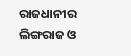ରାଜଧାନୀର ଲିଙ୍ଗରାଜ ଓ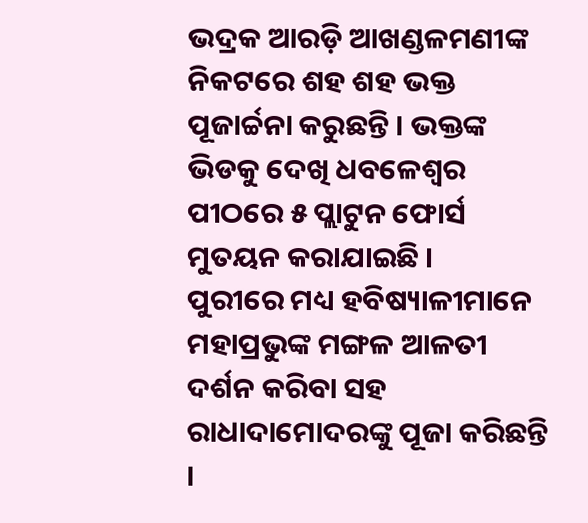ଭଦ୍ରକ ଆରଡ଼ି ଆଖଣ୍ଡଳମଣୀଙ୍କ ନିକଟରେ ଶହ ଶହ ଭକ୍ତ ପୂଜାର୍ଚ୍ଚନା କରୁଛନ୍ତି । ଭକ୍ତଙ୍କ ଭିଡକୁ ଦେଖି ଧବଳେଶ୍ୱର ପୀଠରେ ୫ ପ୍ଲାଟୁନ ଫୋର୍ସ ମୁତୟନ କରାଯାଇଛି ।
ପୁରୀରେ ମଧ୍ୟ ହବିଷ୍ୟାଳୀମାନେ ମହାପ୍ରଭୁଙ୍କ ମଙ୍ଗଳ ଆଳତୀ ଦର୍ଶନ କରିବା ସହ ରାଧାଦାମୋଦରଙ୍କୁ ପୂଜା କରିଛନ୍ତି ।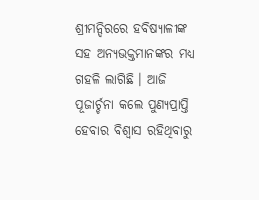ଶ୍ରୀମନ୍ଦିରରେ ହବିଷ୍ୟାଳୀଙ୍କ ସହ ଅନ୍ୟଭକ୍ତମାନଙ୍କର ମଧ୍ୟ ଗହଳି ଲାଗିଛି । ଆଜି ପୂଜାର୍ଚ୍ଚନା କଲେ ପୁଣ୍ୟପ୍ରାପ୍ତି ହେବାର ବିଶ୍ୱାସ ରହିଥିବାରୁ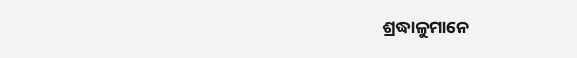ଶ୍ରଦ୍ଧାଳୁମାନେ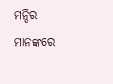ମନ୍ଦିର ମାନଙ୍କରେ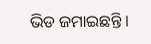ଭିଡ ଜମାଇଛନ୍ତି ।